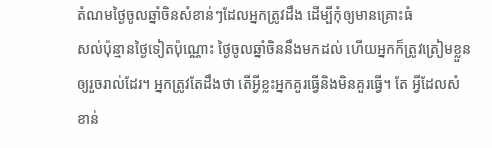តំណមថ្ងៃចូលឆ្នាំចិនសំខាន់ៗដែលអ្នកត្រូវដឹង ដើម្បីកុំឲ្យមានគ្រោះធំ
សល់ប៉ុន្មានថ្ងៃទៀតប៉ុណ្ណោះ ថ្ងៃចូលឆ្នាំចិននឹងមកដល់ ហើយអ្នកក៏ត្រូវត្រៀមខ្លួនឲ្យរួចរាល់ដែរ។ អ្នកត្រូវតែដឹងថា តើអ្វីខ្លះអ្នកគួរធ្វើនិងមិនគួរធ្វើ។ តែ អ្វីដែលសំខាន់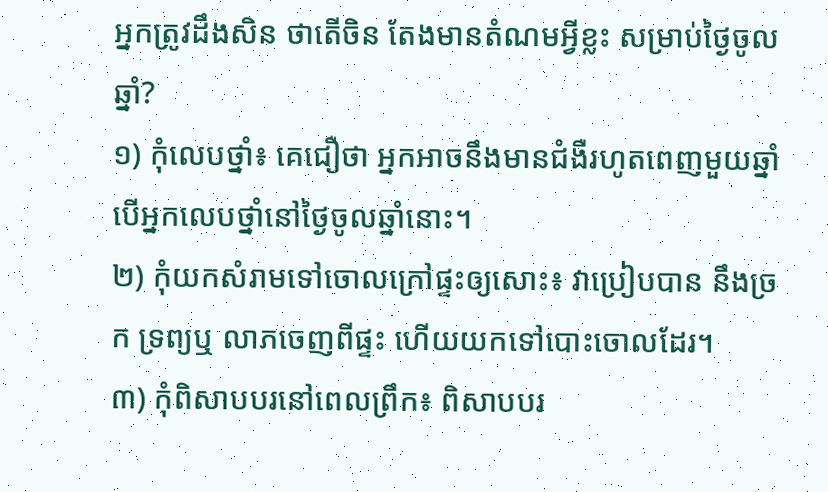អ្នកត្រូវដឹងសិន ថាតើចិន តែងមានតំណមអ្វីខ្លះ សម្រាប់ថ្ងៃចូលឆ្នាំ?
១) កុំលេបថ្នាំ៖ គេជឿថា អ្នកអាចនឹងមានជំងឺរហូតពេញមួយឆ្នាំ បើអ្នកលេបថ្នាំនៅថ្ងៃចូលឆ្នាំនោះ។
២) កុំយកសំរាមទៅចោលក្រៅផ្ទះឲ្យសោះ៖ វាប្រៀបបាន នឹងច្រក ទ្រព្យឬ លាភចេញពីផ្ទះ ហើយយកទៅបោះចោលដែរ។
៣) កុំពិសាបបរនៅពេលព្រឹក៖ ពិសាបបរ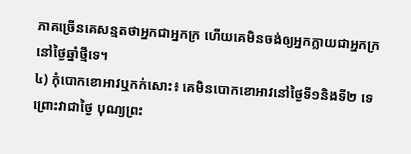ភាគច្រើនគេសន្មតថាអ្នកជាអ្នកក្រ ហើយគេមិនចង់ឲ្យអ្នកក្លាយជាអ្នកក្រ នៅថ្ងៃឆ្នាំថ្មីទេ។
៤) កុំបោកខោអាវឬកក់សោះ៖ គេមិនបោកខោអាវនៅថ្ងៃទី១និងទី២ ទេ ព្រោះវាជាថ្ងៃ បុណ្យព្រះ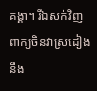គង្គា។ រីឯសក់វិញ ពាក្យចិនវាស្រដៀងនឹង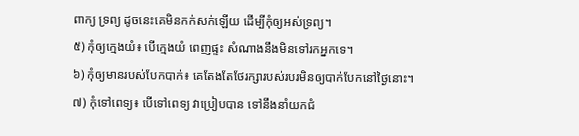ពាក្យ ទ្រព្យ ដូចនេះគេមិនកក់សក់ឡើយ ដើម្បីកុំឲ្យអស់ទ្រព្យ។
៥) កុំឲ្យក្មេងយំ៖ បើក្មេងយំ ពេញផ្ទះ សំណាងនឹងមិនទៅរកអ្នកទេ។
៦) កុំឲ្យមានរបស់បែកបាក់៖ គេតែងតែថែរក្សារបស់របរមិនឲ្យបាក់បែកនៅថ្ងៃនោះ។
៧) កុំទៅពេទ្យ៖ បើទៅពេទ្យ វាប្រៀបបាន ទៅនឹងនាំយកជំ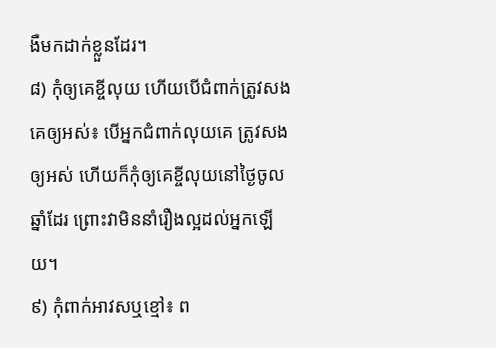ងឺមកដាក់ខ្លួនដែរ។
៨) កុំឲ្យគេខ្ចីលុយ ហើយបើជំពាក់ត្រូវសងគេឲ្យអស់៖ បើអ្នកជំពាក់លុយគេ ត្រូវសងឲ្យអស់ ហើយក៏កុំឲ្យគេខ្ចីលុយនៅថ្ងៃចូលឆ្នាំដែរ ព្រោះវាមិននាំរឿងល្អដល់អ្នកឡើយ។
៩) កុំពាក់អាវសឬខ្មៅ៖ ព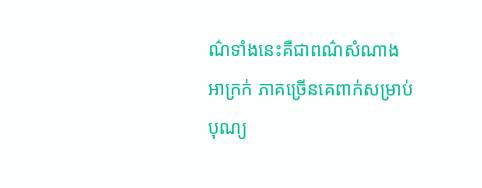ណ៌ទាំងនេះគឺជាពណ៌សំណាងអាក្រក់ ភាគច្រើនគេពាក់សម្រាប់បុណ្យ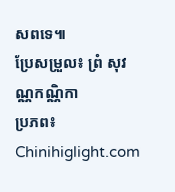សពទេ៕
ប្រែសម្រួល៖ ព្រំ សុវណ្ណកណ្ណិកា
ប្រភព៖ Chinihiglight.com